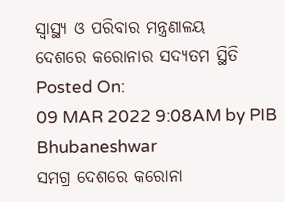ସ୍ୱାସ୍ଥ୍ୟ ଓ ପରିବାର ମନ୍ତ୍ରଣାଳୟ
ଦେଶରେ କରୋନାର ସଦ୍ୟତମ ସ୍ଥିତି
Posted On:
09 MAR 2022 9:08AM by PIB Bhubaneshwar
ସମଗ୍ର ଦେଶରେ କରୋନା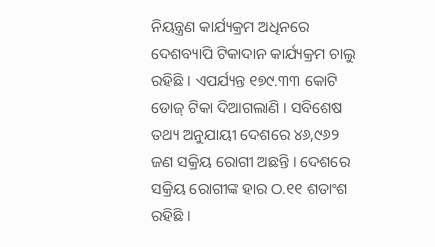ନିୟନ୍ତ୍ରଣ କାର୍ଯ୍ୟକ୍ରମ ଅଧିନରେ ଦେଶବ୍ୟାପି ଟିକାଦାନ କାର୍ଯ୍ୟକ୍ରମ ଚାଲୁ ରହିଛି । ଏପର୍ଯ୍ୟନ୍ତ ୧୭୯.୩୩ କୋଟି ଡୋଜ୍ ଟିକା ଦିଆଗଲାଣି । ସବିଶେଷ ତଥ୍ୟ ଅନୁଯାୟୀ ଦେଶରେ ୪୬,୯୬୨ ଜଣ ସକ୍ରିୟ ରୋଗୀ ଅଛନ୍ତି । ଦେଶରେ ସକ୍ରିୟ ରୋଗୀଙ୍କ ହାର ଠ.୧୧ ଶତାଂଶ ରହିଛି ।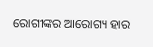ରୋଗୀଙ୍କର ଆରୋଗ୍ୟ ହାର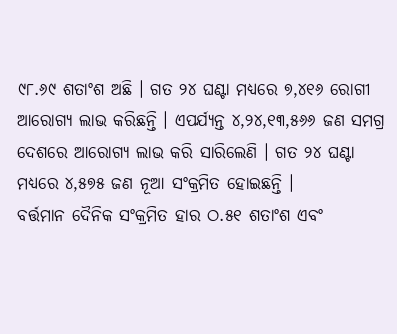୯୮.୬୯ ଶତାଂଶ ଅଛି । ଗତ ୨୪ ଘଣ୍ଟା ମଧ୍ୟରେ ୭,୪୧୬ ରୋଗୀ ଆରୋଗ୍ୟ ଲାଭ କରିଛନ୍ତି । ଏପର୍ଯ୍ୟନ୍ତ ୪,୨୪,୧୩,୫୬୬ ଜଣ ସମଗ୍ର ଦେଶରେ ଆରୋଗ୍ୟ ଲାଭ କରି ସାରିଲେଣି । ଗତ ୨୪ ଘଣ୍ଟା ମଧ୍ୟରେ ୪,୫୭୫ ଜଣ ନୂଆ ସଂକ୍ରମିତ ହୋଇଛନ୍ତି ।
ବର୍ତ୍ତମାନ ଦୈନିକ ସଂକ୍ରମିତ ହାର ଠ.୫୧ ଶତାଂଶ ଏବଂ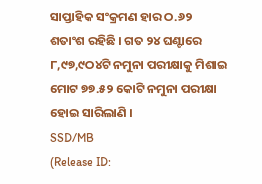ସାପ୍ତାହିକ ସଂକ୍ରମଣ ହାର ଠ.୬୨ ଶତାଂଶ ରହିଛି । ଗତ ୨୪ ଘଣ୍ଟାରେ ୮,୯୭,୯ଠ୪ଟି ନମୁନା ପରୀକ୍ଷାକୁ ମିଶାଇ ମୋଟ ୭୭.୫୨ କୋଟି ନମୁନା ପରୀକ୍ଷା ହୋଇ ସାରିଲାଣି ।
SSD/MB
(Release ID: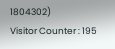1804302)
Visitor Counter : 195